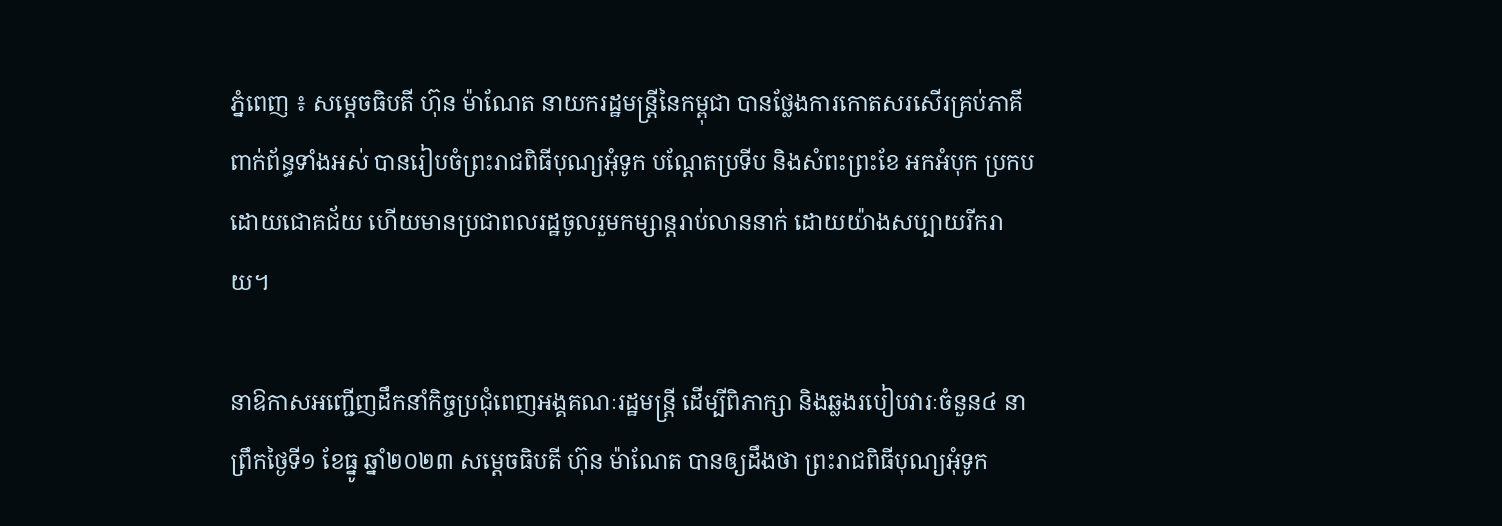ភ្នំពេញ ៖ សម្ដេចធិបតី ហ៊ុន ម៉ាណែត នាយករដ្ឋមន្ដ្រីនៃកម្ពុជា បានថ្លែងការកោតសរសើរគ្រប់ភាគីពាក់ព័ន្ធទាំងអស់ បានរៀបចំព្រះរាជពិធីបុណ្យអុំទូក បណ្តែតប្រទីប និងសំពះព្រះខែ អកអំបុក ប្រកបដោយជោគជ័យ ហើយមានប្រជាពលរដ្ឋចូលរួមកម្សាន្ដរាប់លាននាក់ ដោយយ៉ាងសប្បាយរីករាយ។

នាឱកាសអញ្ជើញដឹកនាំកិច្ចប្រជុំពេញអង្គគណៈរដ្ឋមន្រ្តី ដើម្បីពិភាក្សា និងឆ្លងរបៀបវារៈចំនួន៤ នាព្រឹកថ្ងៃទី១ ខែធ្នូ ឆ្នាំ២០២៣ សម្ដេចធិបតី ហ៊ុន ម៉ាណែត បានឲ្យដឹងថា ព្រះរាជពិធីបុណ្យអុំទូក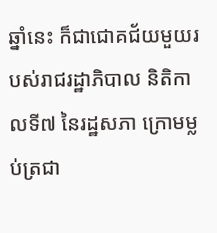ឆ្នាំនេះ ក៏ជាជោគជ័យមួយរបស់រាជរដ្ឋាភិបាល និតិកាលទី៧ នៃរដ្ឋសភា ក្រោមម្លប់ត្រជា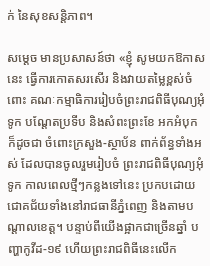ក់ នៃសុខសន្ដិភាព។

សម្ដេច មានប្រសាសន៍ថា «ខ្ញុំ សូមយកឱកាសនេះ ធ្វើការកោតសរសើរ និងវាយតម្លៃខ្ពស់ចំពោះ គណៈកម្មាធិការរៀបចំព្រះរាជពិធីបុណ្យអុំទូក បណ្តែតប្រទីប និងសំពះព្រះខែ អកអំបុក ក៏ដូចជា ចំពោះក្រសួង-ស្ថាប័ន ពាក់ព័ន្ធទាំងអស់ ដែលបានចូលរួមរៀបចំ ព្រះរាជពិធីបុណ្យអុំទូក កាលពេលថ្មីៗកន្លងទៅនេះ ប្រកបដោយជោគជ័យទាំងនៅរាជធានីភ្នំពេញ និងតាមបណ្ដាលខេត្ត។ បន្ទាប់ពីយើងផ្អាកជាច្រើនឆ្នាំ បញ្ហាកូវីដ-១៩ ហើយព្រះរាជពិធីនេះលើក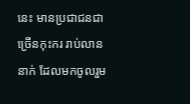នេះ មានប្រជាជនជាច្រើនកុះករ រាប់លាននាក់ ដែលមកចូលរួម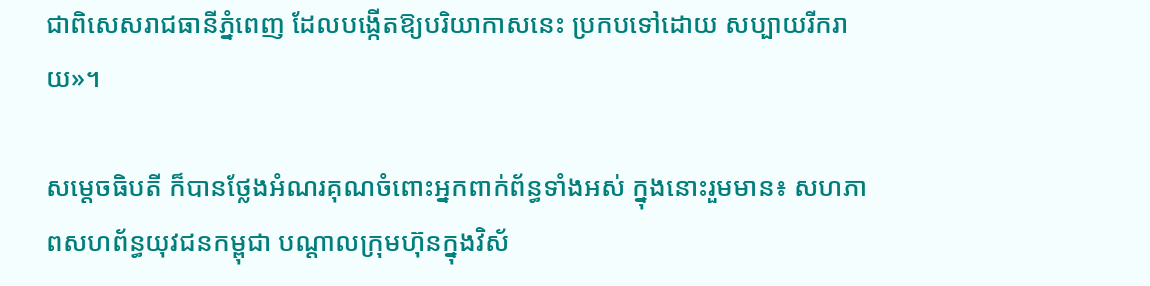ជាពិសេសរាជធានីភ្នំពេញ ដែលបង្កើតឱ្យបរិយាកាសនេះ ប្រកបទៅដោយ សប្បាយរីករាយ»។

សម្ដេចធិបតី ក៏បានថ្លែងអំណរគុណចំពោះអ្នកពាក់ព័ន្ធទាំងអស់ ក្នុងនោះរួមមាន៖ សហភាពសហព័ន្ធយុវជនកម្ពុជា បណ្ដាលក្រុមហ៊ុនក្នុងវិស័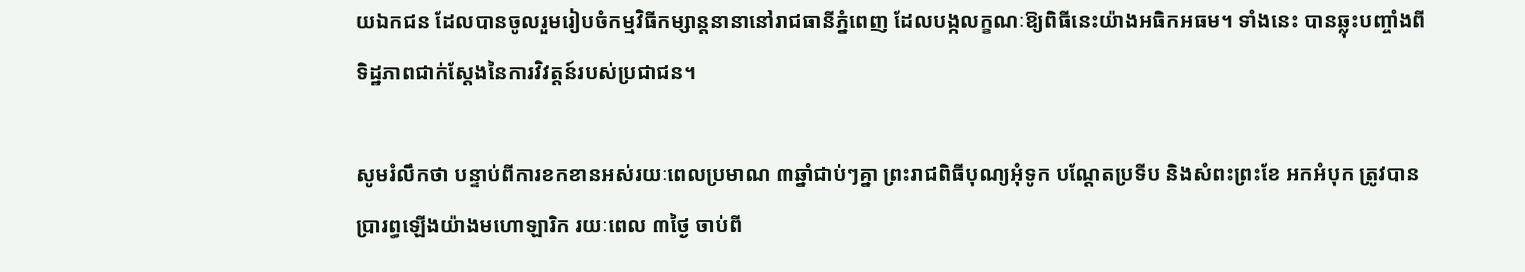យឯកជន ដែលបានចូលរួមរៀបចំកម្មវិធីកម្សាន្ដនានានៅរាជធានីភ្នំពេញ ដែលបង្កលក្ខណៈឱ្យពិធីនេះយ៉ាងអធិកអធម។ ទាំងនេះ បានឆ្លុះបញ្ចាំងពីទិដ្ឋភាពជាក់ស្ដែងនៃការវិវត្តន៍របស់ប្រជាជន។

សូមរំលឹកថា បន្ទាប់ពីការខកខានអស់រយៈពេលប្រមាណ ៣ឆ្នាំជាប់ៗគ្នា ព្រះរាជពិធីបុណ្យអុំទូក បណ្តែតប្រទីប និងសំពះព្រះខែ អកអំបុក ត្រូវបានប្រារព្ធឡើងយ៉ាងមហោឡារិក រយៈពេល ៣ថ្ងៃ ចាប់ពី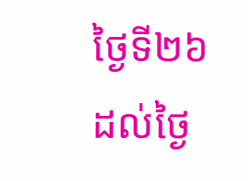ថ្ងៃទី២៦ ដល់ថ្ងៃ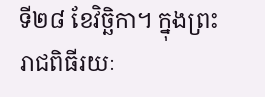ទី២៨ ខែវិច្ឆិកា។ ក្នុងព្រះរាជពិធីរយៈ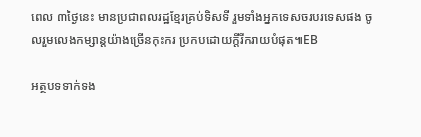ពេល ៣ថ្ងៃនេះ មានប្រជាពលរដ្ឋខ្មែរគ្រប់ទិសទី រួមទាំងអ្នកទេសចរបរទេសផង ចូលរួមលេងកម្សាន្តយ៉ាងច្រើនកុះករ ប្រកបដោយក្តីរីករាយបំផុត៕EB

អត្ថបទទាក់ទង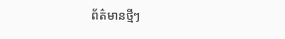ព័ត៌មានថ្មីៗ